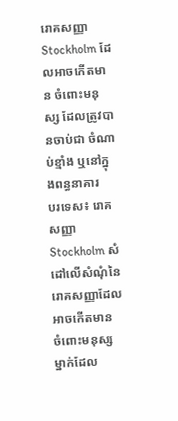រោគសញ្ញា Stockholm ដែលអាចកើតមាន ចំពោះមនុស្ស ដែលត្រូវបានចាប់ជា ចំណាប់ខ្មាំង ឬនៅក្នុងពន្ធនាគារ
បរទេស៖ រោគសញ្ញា Stockholm សំដៅលើសំណុំនៃរោគសញ្ញាដែលអាចកើតមាន ចំពោះមនុស្សម្នាក់ដែល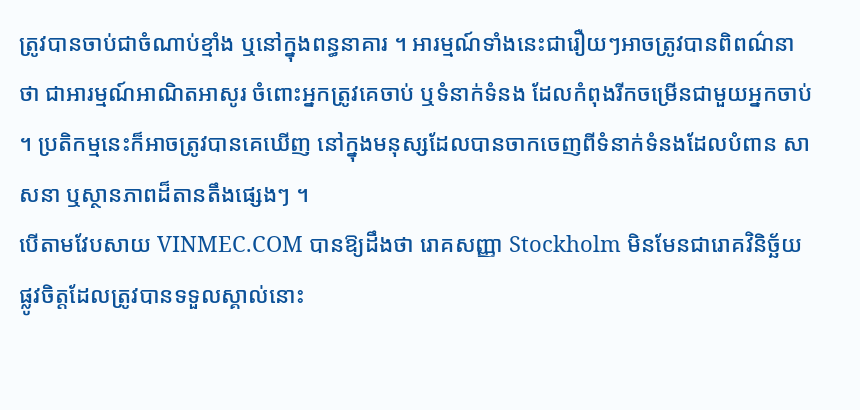ត្រូវបានចាប់ជាចំណាប់ខ្មាំង ឬនៅក្នុងពន្ធនាគារ ។ អារម្មណ៍ទាំងនេះជារឿយៗអាចត្រូវបានពិពណ៌នាថា ជាអារម្មណ៍អាណិតអាសូរ ចំពោះអ្នកត្រូវគេចាប់ ឬទំនាក់ទំនង ដែលកំពុងរីកចម្រើនជាមួយអ្នកចាប់ ។ ប្រតិកម្មនេះក៏អាចត្រូវបានគេឃើញ នៅក្នុងមនុស្សដែលបានចាកចេញពីទំនាក់ទំនងដែលបំពាន សាសនា ឬស្ថានភាពដ៏តានតឹងផ្សេងៗ ។
បើតាមវែបសាយ VINMEC.COM បានឱ្យដឹងថា រោគសញ្ញា Stockholm មិនមែនជារោគវិនិច្ឆ័យផ្លូវចិត្តដែលត្រូវបានទទួលស្គាល់នោះ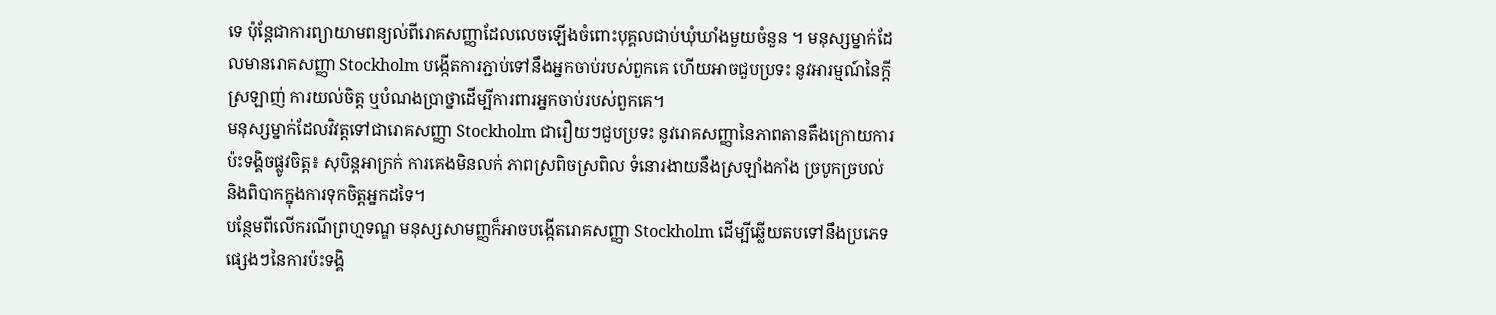ទេ ប៉ុន្តែជាការព្យាយាមពន្យល់ពីរោគសញ្ញាដែលលេចឡើងចំពោះបុគ្គលជាប់ឃុំឃាំងមួយចំនួន ។ មនុស្សម្នាក់ដែលមានរោគសញ្ញា Stockholm បង្កើតការភ្ជាប់ទៅនឹងអ្នកចាប់របស់ពួកគេ ហើយអាចជួបប្រទះ នូវអារម្មណ៍នៃក្តីស្រឡាញ់ ការយល់ចិត្ត ឬបំណងប្រាថ្នាដើម្បីការពារអ្នកចាប់របស់ពួកគេ។
មនុស្សម្នាក់ដែលវិវត្តទៅជារោគសញ្ញា Stockholm ជារឿយៗជួបប្រទះ នូវរោគសញ្ញានៃភាពតានតឹងក្រោយការប៉ះទង្គិចផ្លូវចិត្ត៖ សុបិន្តអាក្រក់ ការគេងមិនលក់ ភាពស្រពិចស្រពិល ទំនោរងាយនឹងស្រឡាំងកាំង ច្របូកច្របល់ និងពិបាកក្នុងការទុកចិត្តអ្នកដទៃ។
បន្ថែមពីលើករណីព្រហ្មទណ្ឌ មនុស្សសាមញ្ញក៏អាចបង្កើតរោគសញ្ញា Stockholm ដើម្បីឆ្លើយតបទៅនឹងប្រភេទផ្សេងៗនៃការប៉ះទង្គិ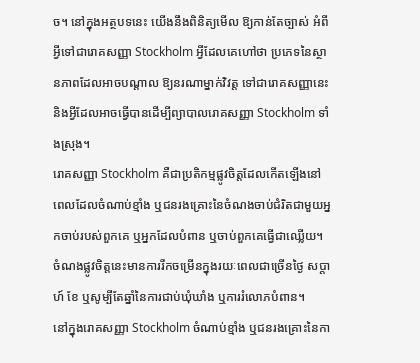ច។ នៅក្នុងអត្ថបទនេះ យើងនឹងពិនិត្យមើល ឱ្យកាន់តែច្បាស់ អំពីអ្វីទៅជារោគសញ្ញា Stockholm អ្វីដែលគេហៅថា ប្រភេទនៃស្ថានភាពដែលអាចបណ្តាល ឱ្យនរណាម្នាក់វិវត្ត ទៅជារោគសញ្ញានេះ និងអ្វីដែលអាចធ្វើបានដើម្បីព្យាបាលរោគសញ្ញា Stockholm ទាំងស្រុង។
រោគសញ្ញា Stockholm គឺជាប្រតិកម្មផ្លូវចិត្តដែលកើតឡើងនៅពេលដែលចំណាប់ខ្មាំង ឬជនរងគ្រោះនៃចំណងចាប់ជំរិតជាមួយអ្នកចាប់របស់ពួកគេ ឬអ្នកដែលបំពាន ឬចាប់ពួកគេធ្វើជាឈ្លើយ។ ចំណងផ្លូវចិត្តនេះមានការរីកចម្រើនក្នុងរយៈពេលជាច្រើនថ្ងៃ សប្តាហ៍ ខែ ឬសូម្បីតែឆ្នាំនៃការជាប់ឃុំឃាំង ឬការរំលោភបំពាន។
នៅក្នុងរោគសញ្ញា Stockholm ចំណាប់ខ្មាំង ឬជនរងគ្រោះនៃកា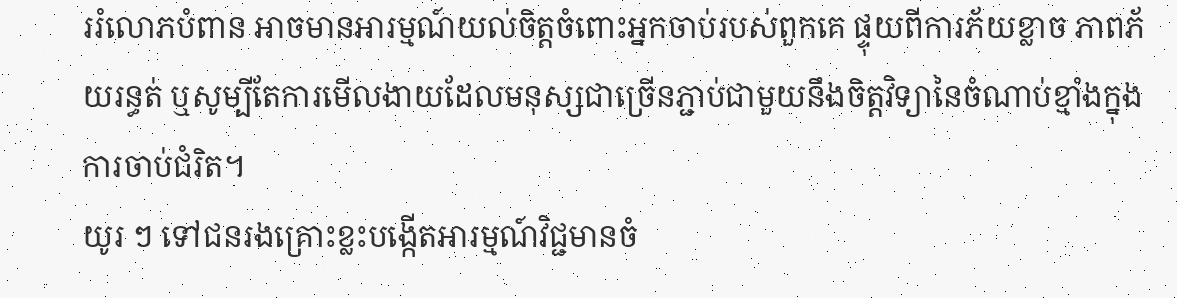ររំលោភបំពាន អាចមានអារម្មណ៍យល់ចិត្តចំពោះអ្នកចាប់របស់ពួកគេ ផ្ទុយពីការភ័យខ្លាច ភាពភ័យរន្ធត់ ឬសូម្បីតែការមើលងាយដែលមនុស្សជាច្រើនភ្ជាប់ជាមួយនឹងចិត្តវិទ្យានៃចំណាប់ខ្មាំងក្នុងការចាប់ជំរិត។
យូរ ៗ ទៅជនរងគ្រោះខ្លះបង្កើតអារម្មណ៍វិជ្ជមានចំ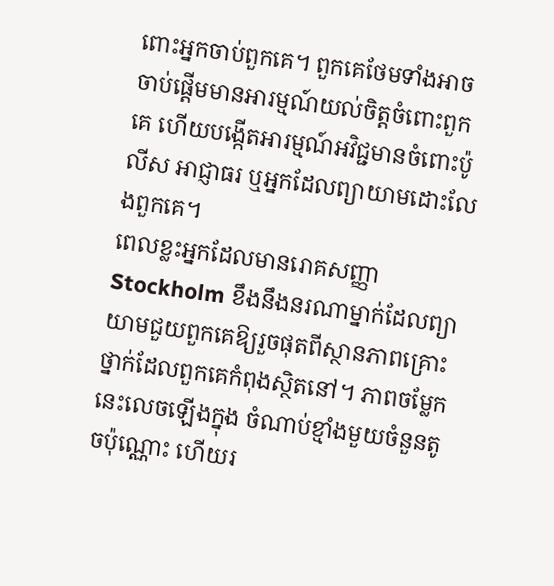ពោះអ្នកចាប់ពួកគេ។ ពួកគេថែមទាំងអាចចាប់ផ្តើមមានអារម្មណ៍យល់ចិត្តចំពោះពួកគេ ហើយបង្កើតអារម្មណ៍អវិជ្ជមានចំពោះប៉ូលីស អាជ្ញាធរ ឬអ្នកដែលព្យាយាមដោះលែងពួកគេ។
ពេលខ្លះអ្នកដែលមានរោគសញ្ញា Stockholm ខឹងនឹងនរណាម្នាក់ដែលព្យាយាមជួយពួកគេឱ្យរួចផុតពីស្ថានភាពគ្រោះថ្នាក់ដែលពួកគេកំពុងស្ថិតនៅ។ ភាពចម្លែកនេះលេចឡើងក្នុង ចំណាប់ខ្មាំងមួយចំនួនតូចប៉ុណ្ណោះ ហើយរ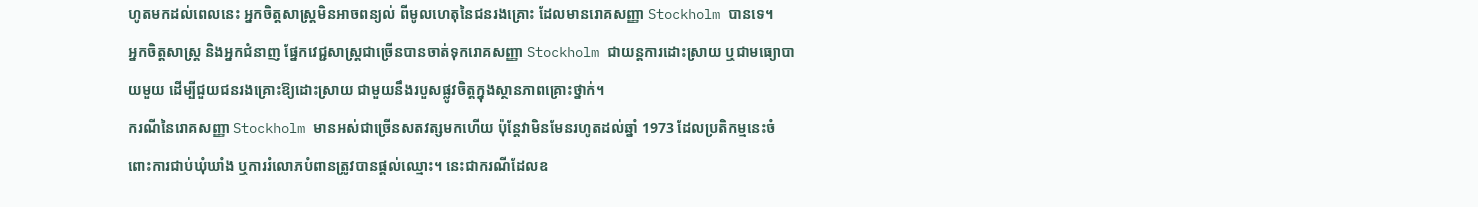ហូតមកដល់ពេលនេះ អ្នកចិត្តសាស្រ្តមិនអាចពន្យល់ ពីមូលហេតុនៃជនរងគ្រោះ ដែលមានរោគសញ្ញា Stockholm បានទេ។
អ្នកចិត្តសាស្រ្ត និងអ្នកជំនាញ ផ្នែកវេជ្ជសាស្រ្តជាច្រើនបានចាត់ទុករោគសញ្ញា Stockholm ជាយន្តការដោះស្រាយ ឬជាមធ្យោបាយមួយ ដើម្បីជួយជនរងគ្រោះឱ្យដោះស្រាយ ជាមួយនឹងរបួសផ្លូវចិត្តក្នុងស្ថានភាពគ្រោះថ្នាក់។
ករណីនៃរោគសញ្ញា Stockholm មានអស់ជាច្រើនសតវត្សមកហើយ ប៉ុន្តែវាមិនមែនរហូតដល់ឆ្នាំ 1973 ដែលប្រតិកម្មនេះចំពោះការជាប់ឃុំឃាំង ឬការរំលោភបំពានត្រូវបានផ្តល់ឈ្មោះ។ នេះជាករណីដែលឧ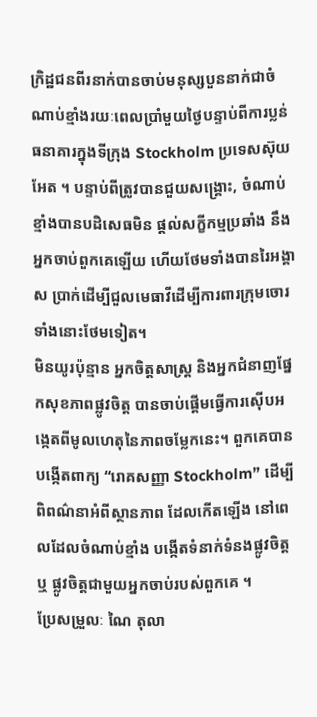ក្រិដ្ឋជនពីរនាក់បានចាប់មនុស្សបួននាក់ជាចំណាប់ខ្មាំងរយៈពេលប្រាំមួយថ្ងៃបន្ទាប់ពីការប្លន់ធនាគារក្នុងទីក្រុង Stockholm ប្រទេសស៊ុយអែត ។ បន្ទាប់ពីត្រូវបានជួយសង្គ្រោះ, ចំណាប់ខ្មាំងបានបដិសេធមិន ផ្តល់សក្ខីកម្មប្រឆាំង នឹងអ្នកចាប់ពួកគេឡើយ ហើយថែមទាំងបានរៃអង្គាស ប្រាក់ដើម្បីជួលមេធាវីដើម្បីការពារក្រុមចោរទាំងនោះថែមទៀត។
មិនយូរប៉ុន្មាន អ្នកចិត្តសាស្រ្ត និងអ្នកជំនាញផ្នែកសុខភាពផ្លូវចិត្ត បានចាប់ផ្តើមធ្វើការស៊ើបអង្កេតពីមូលហេតុនៃភាពចម្លែកនេះ។ ពួកគេបានបង្កើតពាក្យ “រោគសញ្ញា Stockholm” ដើម្បីពិពណ៌នាអំពីស្ថានភាព ដែលកើតឡើង នៅពេលដែលចំណាប់ខ្មាំង បង្កើតទំនាក់ទំនងផ្លូវចិត្តឬ ផ្លូវចិត្តជាមួយអ្នកចាប់របស់ពួកគេ ។
ប្រែសម្រួលៈ ណៃ តុលា